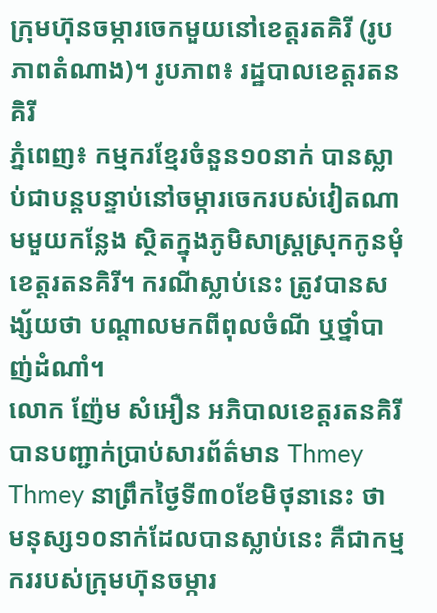ក្រុមហ៊ុនចម្ការចេកមួយនៅខេត្តរតគិរី (រូបភាពតំណាង)។ រូបភាព៖ រដ្ឋបាលខេត្តរតនគិរី
ភ្នំពេញ៖ កម្មករខ្មែរចំនួន១០នាក់ បានស្លាប់ជាបន្តបន្ទាប់នៅចម្ការចេករបស់វៀតណាមមួយកន្លែង ស្ថិតក្នុងភូមិសាស្រ្តស្រុកកូនមុំ ខេត្តរតនគិរី។ ករណីស្លាប់នេះ ត្រូវបានសង្ស័យថា បណ្ដាលមកពីពុលចំណី ឬថ្នាំបាញ់ដំណាំ។
លោក ញ៉ែម សំអឿន អភិបាលខេត្តរតនគិរី បានបញ្ជាក់ប្រាប់សារព័ត៌មាន Thmey Thmey នាព្រឹកថ្ងៃទី៣០ខែមិថុនានេះ ថា មនុស្ស១០នាក់ដែលបានស្លាប់នេះ គឺជាកម្មកររបស់ក្រុមហ៊ុនចម្ការ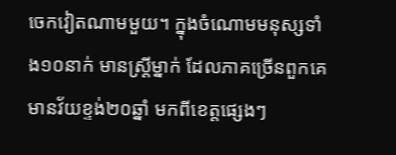ចេកវៀតណាមមួយ។ ក្នុងចំណោមមនុស្សទាំង១០នាក់ មានស្រ្តីម្នាក់ ដែលភាគច្រើនពួកគេមានវ័យខ្ទង់២០ឆ្នាំ មកពីខេត្តផ្សេងៗ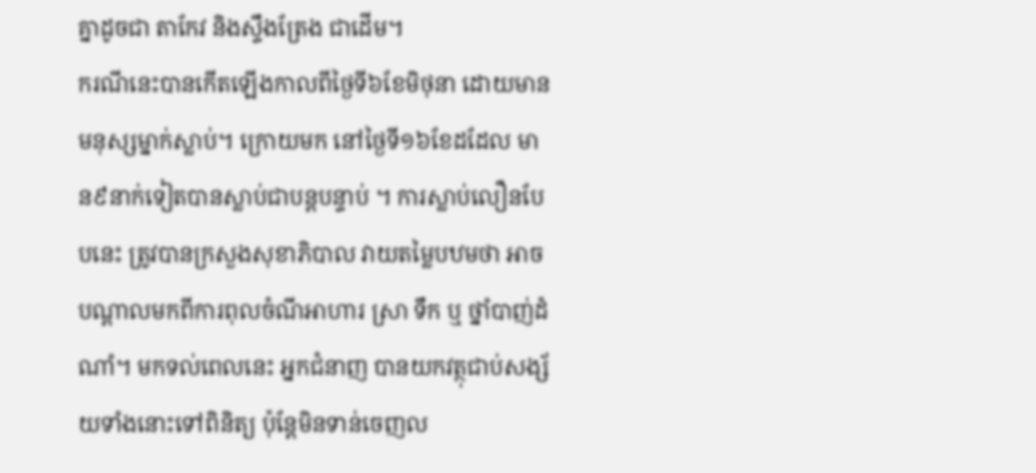គ្នាដូចជា តាកែវ និងស្ទឹងត្រែង ជាដើម។
ករណីនេះបានកើតឡើងកាលពីថ្ងៃទី៦ខែមិថុនា ដោយមានមនុស្សម្នាក់ស្លាប់។ ក្រោយមក នៅថ្ងៃទី១៦ខែដដែល មាន៩នាក់ទៀតបានស្លាប់ជាបន្តបន្ទាប់ ។ ការស្លាប់លឿនបែបនេះ ត្រូវបានក្រសួងសុខាភិបាល វាយតម្លៃបឋមថា អាចបណ្ដាលមកពីការពុលចំណីអាហារ ស្រា ទឹក ឬ ថ្នាំបាញ់ដំណាំ។ មកទល់ពេលនេះ អ្នកជំនាញ បានយកវត្ថុជាប់សង្ស័យទាំងនោះទៅពិនិត្យ ប៉ុន្តែមិនទាន់ចេញល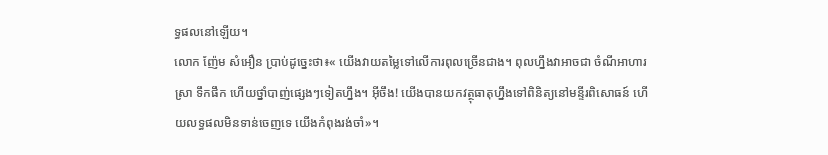ទ្ធផលនៅឡើយ។
លោក ញ៉ែម សំអឿន ប្រាប់ដូច្នេះថា៖« យើងវាយតម្លៃទៅលើការពុលច្រើនជាង។ ពុលហ្នឹងវាអាចជា ចំណីអាហារ ស្រា ទឹកផឹក ហើយថ្នាំបាញ់ផ្សេងៗទៀតហ្នឹង។ អ៊ីចឹង! យើងបានយកវត្ថុធាតុហ្នឹងទៅពិនិត្យនៅមន្ទីរពិសោធន៍ ហើយលទ្ធផលមិនទាន់ចេញទេ យើងកំពុងរង់ចាំ»។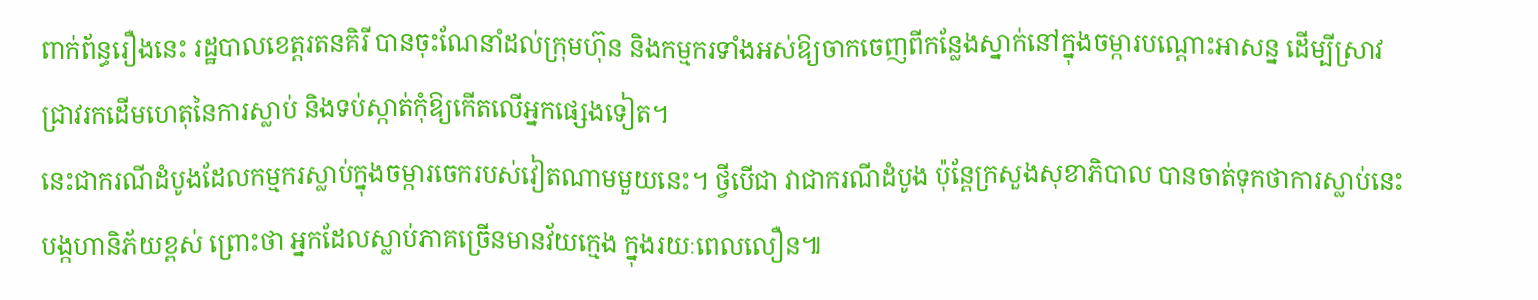ពាក់ព័ន្ធរឿងនេះ រដ្ឋបាលខេត្តរតនគិរី បានចុះណែនាំដល់ក្រុមហ៊ុន និងកម្មករទាំងអស់ឱ្យចាកចេញពីកន្លែងស្នាក់នៅក្នុងចម្ការបណ្ដោះអាសន្ន ដើម្បីស្រាវជ្រាវរកដើមហេតុនៃការស្លាប់ និងទប់ស្កាត់កុំឱ្យកើតលើអ្នកផ្សេងទៀត។
នេះជាករណីដំបូងដែលកម្មករស្លាប់ក្នុងចម្ការចេករបស់វៀតណាមមួយនេះ។ ថ្វីបើជា វាជាករណីដំបូង ប៉ុន្តែក្រសួងសុខាភិបាល បានចាត់ទុកថាការស្លាប់នេះ បង្កហានិភ័យខ្ពស់ ព្រោះថា អ្នកដែលស្លាប់ភាគច្រើនមានវ័យក្មេង ក្នុងរយៈពេលលឿន៕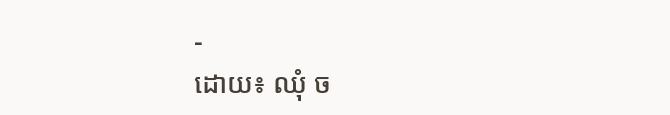-
ដោយ៖ ឈុំ ច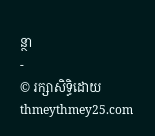ន្ថា
-
© រក្សាសិទ្ធិដោយ thmeythmey25.com